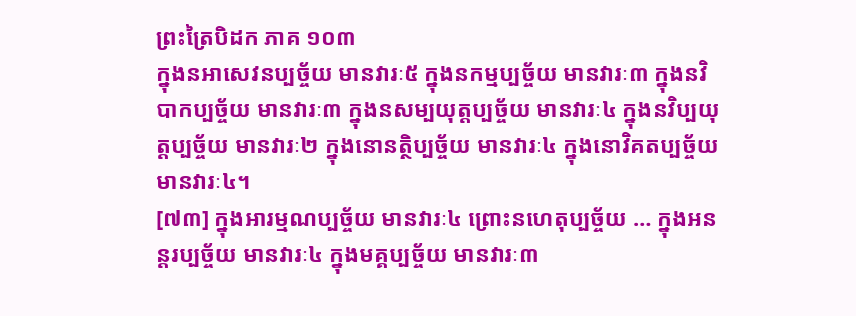ព្រះត្រៃបិដក ភាគ ១០៣
ក្នុងនអាសេវនប្បច្ច័យ មានវារៈ៥ ក្នុងនកម្មប្បច្ច័យ មានវារៈ៣ ក្នុងនវិបាកប្បច្ច័យ មានវារៈ៣ ក្នុងនសម្បយុត្តប្បច្ច័យ មានវារៈ៤ ក្នុងនវិប្បយុត្តប្បច្ច័យ មានវារៈ២ ក្នុងនោនត្ថិប្បច្ច័យ មានវារៈ៤ ក្នុងនោវិគតប្បច្ច័យ មានវារៈ៤។
[៧៣] ក្នុងអារម្មណប្បច្ច័យ មានវារៈ៤ ព្រោះនហេតុប្បច្ច័យ … ក្នុងអនន្តរប្បច្ច័យ មានវារៈ៤ ក្នុងមគ្គប្បច្ច័យ មានវារៈ៣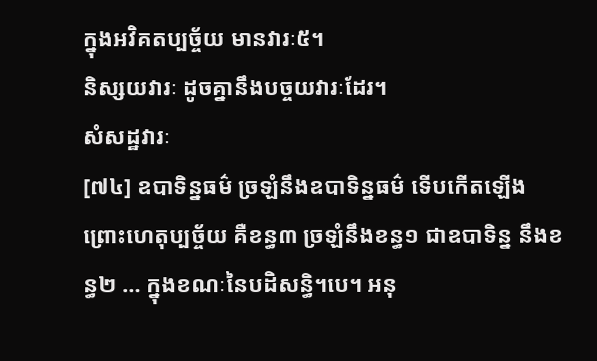ក្នុងអវិគតប្បច្ច័យ មានវារៈ៥។
និស្សយវារៈ ដូចគ្នានឹងបច្ចយវារៈដែរ។
សំសដ្ឋវារៈ
[៧៤] ឧបាទិន្នធម៌ ច្រឡំនឹងឧបាទិន្នធម៌ ទើបកើតឡើង ព្រោះហេតុប្បច្ច័យ គឺខន្ធ៣ ច្រឡំនឹងខន្ធ១ ជាឧបាទិន្ន នឹងខន្ធ២ … ក្នុងខណៈនៃបដិសន្ធិ។បេ។ អនុ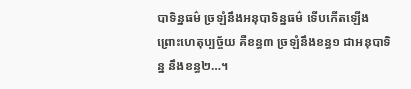បាទិន្នធម៌ ច្រឡំនឹងអនុបាទិន្នធម៌ ទើបកើតឡើង ព្រោះហេតុប្បច្ច័យ គឺខន្ធ៣ ច្រឡំនឹងខន្ធ១ ជាអនុបាទិន្ន នឹងខន្ធ២…។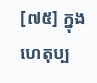[៧៥] ក្នុងហេតុប្ប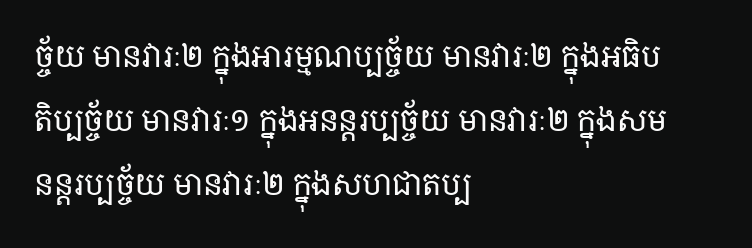ច្ច័យ មានវារៈ២ ក្នុងអារម្មណប្បច្ច័យ មានវារៈ២ ក្នុងអធិបតិប្បច្ច័យ មានវារៈ១ ក្នុងអនន្តរប្បច្ច័យ មានវារៈ២ ក្នុងសមនន្តរប្បច្ច័យ មានវារៈ២ ក្នុងសហជាតប្ប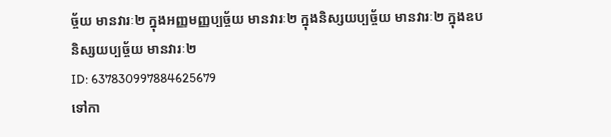ច្ច័យ មានវារៈ២ ក្នុងអញ្ញមញ្ញប្បច្ច័យ មានវារៈ២ ក្នុងនិស្សយប្បច្ច័យ មានវារៈ២ ក្នុងឧបនិស្សយប្បច្ច័យ មានវារៈ២
ID: 637830997884625679
ទៅកា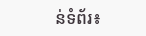ន់ទំព័រ៖